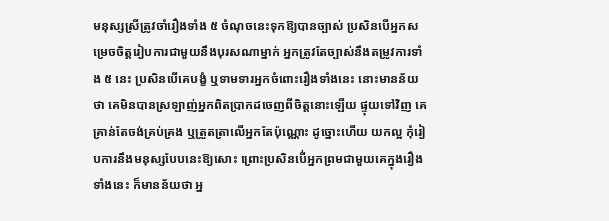មនុស្សស្រីត្រូវចាំរឿងទាំង ៥ ចំណុចនេះទុកឱ្យបានច្បាស់ ប្រសិនបើអ្នកសម្រេចចិត្តរៀបការជាមួយនឹងបុរសណាម្នាក់ អ្នកត្រូវតែច្បាស់នឹងតម្រូវការទាំង ៥ នេះ ប្រសិនបើគេបង្ខំ ឬទាមទារអ្នកចំពោះរឿងទាំងនេះ នោះមានន័យថា គេមិនបានស្រឡាញ់អ្នកពិតប្រាកដចេញពីចិត្តនោះឡើយ ផ្ទុយទៅវិញ គេគ្រាន់តែចង់គ្រប់គ្រង ឬត្រួតត្រាលើអ្នកតែប៉ុណ្ណោះ ដូច្នោះហើយ យកល្អ កុំរៀបការនឹងមនុស្សបែបនេះឱ្យសោះ ព្រោះប្រសិនបើ់អ្នកព្រមជាមួយគេក្នុងរឿងទាំងនេះ ក៏មានន័យថា អ្ន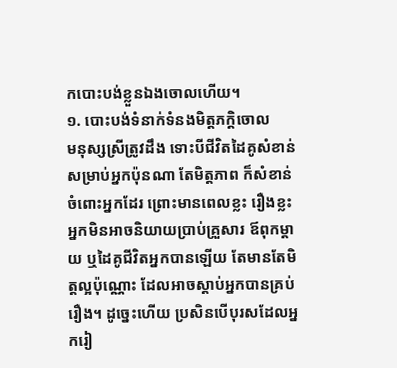កបោះបង់ខ្លួនឯងចោលហើយ។
១. បោះបង់ទំនាក់ទំនងមិត្តភក្តិចោល
មនុស្សស្រីត្រូវដឹង ទោះបីជីវិតដៃគូសំខាន់សម្រាប់អ្នកប៉ុនណា តែមិត្តភាព ក៏សំខាន់ចំពោះអ្នកដែរ ព្រោះមានពេលខ្លះ រឿងខ្លះ អ្នកមិនអាចនិយាយប្រាប់គ្រួសារ ឪពុកម្ដាយ ឬដៃគូជីវិតអ្នកបានឡើយ តែមានតែមិត្តល្អប៉ុណ្ណោះ ដែលអាចស្ដាប់អ្នកបានគ្រប់រឿង។ ដូច្នេះហើយ ប្រសិនបើបុរសដែលអ្នករៀ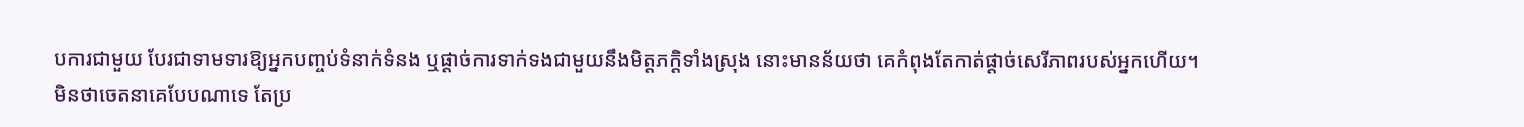បការជាមួយ បែរជាទាមទារឱ្យអ្នកបញ្ចប់ទំនាក់ទំនង ឬផ្ដាច់ការទាក់ទងជាមួយនឹងមិត្តភក្តិទាំងស្រុង នោះមានន័យថា គេកំពុងតែកាត់ផ្ដាច់សេរីភាពរបស់អ្នកហើយ។
មិនថាចេតនាគេបែបណាទេ តែប្រ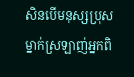សិនបើមនុស្សប្រុសម្នាក់ស្រឡាញ់អ្នកពិ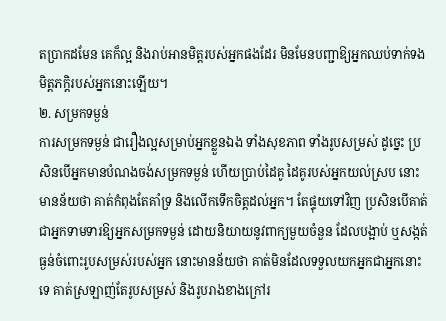តប្រាកដមែន គេក៏ល្អ និងរាប់អានមិត្តរបស់អ្នកផងដែរ មិនមែនបញ្ជាឱ្យអ្នកឈប់ទាក់ទងមិត្តភក្តិរបស់អ្នកនោះឡើយ។
២. សម្រកទម្ងន់
ការសម្រកទម្ងន់ ជារឿងល្អសម្រាប់អ្នកខ្លួនឯង ទាំងសុខភាព ទាំងរូបសម្រស់ ដូច្នេះ ប្រសិនបើអ្នកមានបំណងចង់សម្រកទម្ងន់ ហើយប្រាប់ដៃគូ ដៃគូរបស់អ្នកយល់ស្រប នោះមានន័យថា គាត់កំពុងតែគាំទ្រ និងលើកទេឹកចិត្តដល់អ្នក។ តែផ្ទុយទៅវិញ ប្រសិនបើគាត់ជាអ្នកទាមទារឱ្យអ្នកសម្រកទម្ងន់ ដោយនិយាយនូវពាក្យមួយចំនួន ដែលបង្អាប់ ឬសង្កត់ធ្ងន់ចំពោះរូបសម្រស់របស់អ្នក នោះមានន័យថា គាត់មិនដែលទទួលយកអ្នកជាអ្នកនោះទេ គាត់ស្រឡាញ់តែរូបសម្រស់ និងរូបរាងខាងក្រៅរ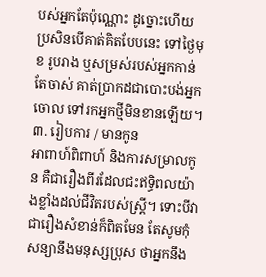បស់អ្នកតែប៉ុណ្ណោះ ដូច្នោះហើយ ប្រសិនបើគាត់គិតបែបនេះ ទៅថ្ងៃមុខ រូបរាង ឬសម្រស់របស់អ្នកកាន់តែចាស់ គាត់ប្រាកដជាបោះបង់អ្នកចោល ទៅរកអ្នកថ្មីមិនខានឡើយ។
៣. រៀបការ / មានកូន
អាពាហ៍ពិពាហ៍ និងការសម្រាលកូន គឺជារឿងពីរដែលជះឥទ្ធិពលយ៉ាងខ្លាំងដល់ជីវិតរបស់ស្ត្រី។ ទោះបីវាជារឿងសំខាន់ក៏ពិតមែន តែសូមកុំសន្យានឹងមនុស្សប្រុស ថាអ្នកនឹង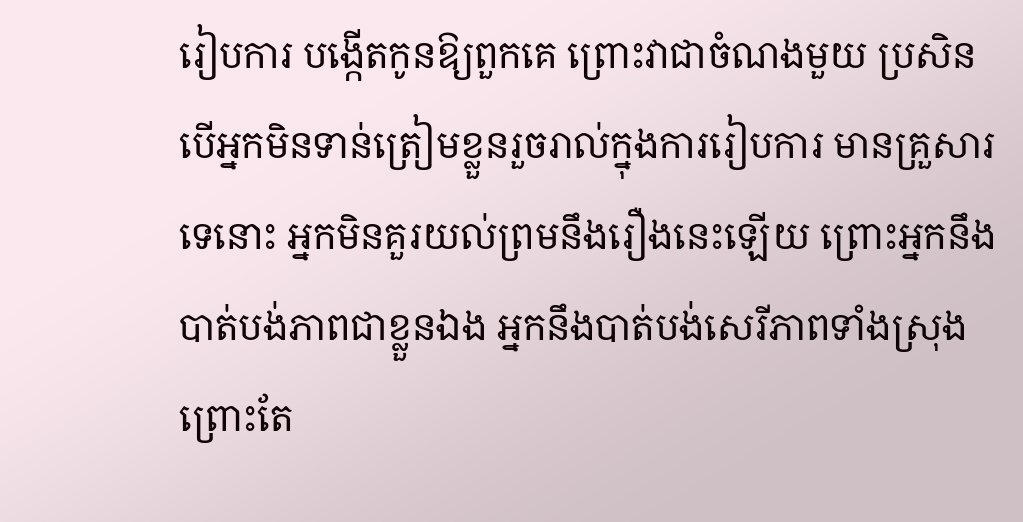រៀបការ បង្កើតកូនឱ្យពួកគេ ព្រោះវាជាចំណងមួយ ប្រសិនបើអ្នកមិនទាន់ត្រៀមខ្លួនរួចរាល់ក្នុងការរៀបការ មានគ្រួសារទេនោះ អ្នកមិនគួរយល់ព្រមនឹងរឿងនេះឡើយ ព្រោះអ្នកនឹងបាត់បង់ភាពជាខ្លួនឯង អ្នកនឹងបាត់បង់សេរីភាពទាំងស្រុង ព្រោះតែ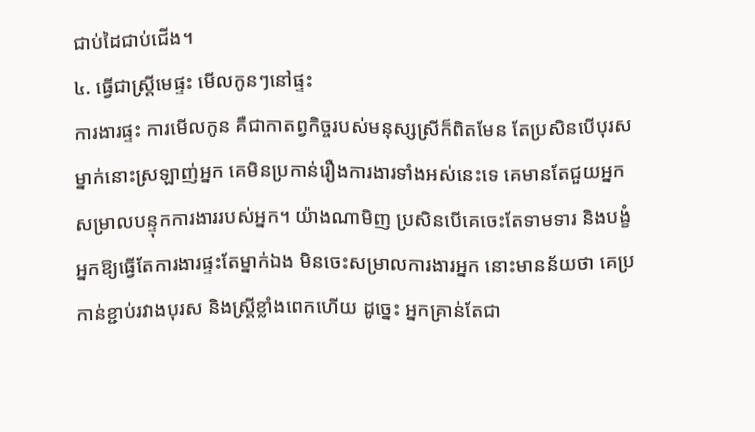ជាប់ដៃជាប់ជើង។
៤. ធ្វើជាស្ត្រីមេផ្ទះ មើលកូនៗនៅផ្ទះ
ការងារផ្ទះ ការមើលកូន គឺជាកាតព្វកិច្ចរបស់មនុស្សស្រីក៏ពិតមែន តែប្រសិនបើបុរសម្នាក់នោះស្រឡាញ់អ្នក គេមិនប្រកាន់រឿងការងារទាំងអស់នេះទេ គេមានតែជួយអ្នក សម្រាលបន្ទុកការងាររបស់អ្នក។ យ៉ាងណាមិញ ប្រសិនបើគេចេះតែទាមទារ និងបង្ខំអ្នកឱ្យធ្វើតែការងារផ្ទះតែម្នាក់ឯង មិនចេះសម្រាលការងារអ្នក នោះមានន័យថា គេប្រកាន់ខ្ជាប់រវាងបុរស និងស្ត្រីខ្លាំងពេកហើយ ដូច្នេះ អ្នកគ្រាន់តែជា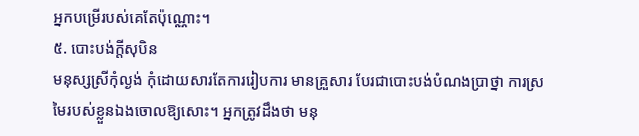អ្នកបម្រើរបស់គេតែប៉ុណ្ណោះ។
៥. បោះបង់ក្តីសុបិន
មនុស្សស្រីកុំល្ងង់ កុំដោយសារតែការរៀបការ មានគ្រួសារ បែរជាបោះបង់បំណងប្រាថ្នា ការស្រមៃរបស់ខ្លួនឯងចោលឱ្យសោះ។ អ្នកត្រូវដឹងថា មនុ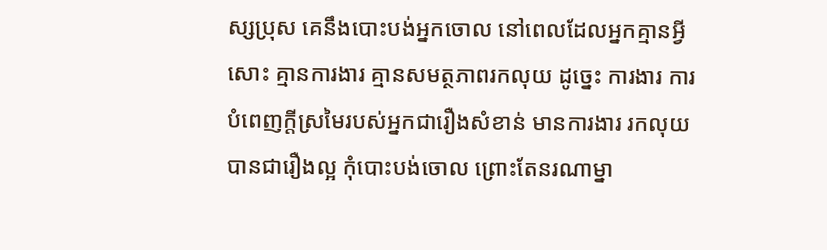ស្សប្រុស គេនឹងបោះបង់អ្នកចោល នៅពេលដែលអ្នកគ្មានអ្វីសោះ គ្មានការងារ គ្មានសមត្ថភាពរកលុយ ដូច្នេះ ការងារ ការបំពេញក្ដីស្រមៃរបស់អ្នកជារឿងសំខាន់ មានការងារ រកលុយបានជារឿងល្អ កុំបោះបង់ចោល ព្រោះតែនរណាម្នា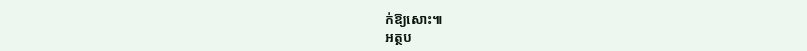ក់ឱ្យសោះ៕
អត្ថប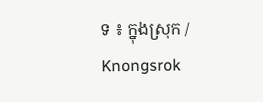ទ ៖ ក្នុងស្រុក / Knongsrok